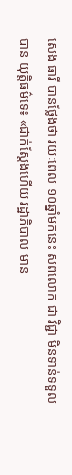សេង ធារី បានថ្លែងថា រយៈពេល ១០ឆ្នាំមកនេះ សពលោក ជា វិជ្ជា មិនទាន់ទទួលបាន យុត្តិធម៌ទេ៖ «ជាក់ស្ដែងហើយ រដ្ឋាភិបាល មាន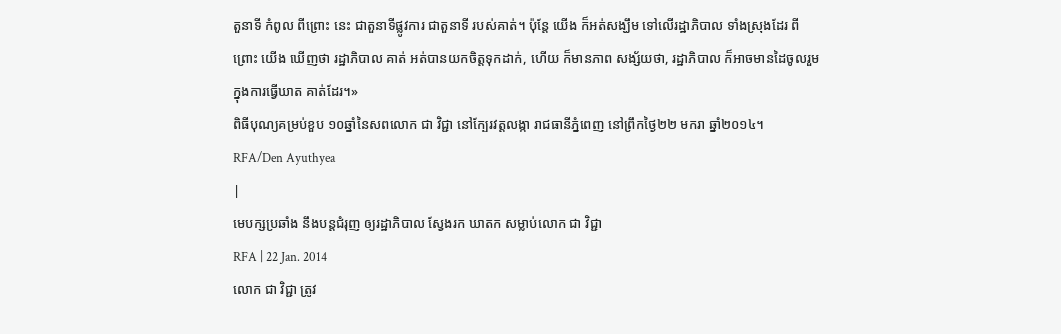តួនាទី កំពូល ពីព្រោះ នេះ ជាតួនាទីផ្លូវការ ជាតួនាទី របស់គាត់។ ប៉ុន្តែ យើង ក៏អត់សង្ឃឹម ទៅលើរដ្ឋាភិបាល ទាំងស្រុងដែរ ពីព្រោះ យើង ឃើញថា រដ្ឋាភិបាល គាត់ អត់បានយកចិត្តទុកដាក់, ហើយ ក៏មានភាព សង្ស័យថា, រដ្ឋាភិបាល ក៏អាចមានដៃចូលរួម ក្នុងការធ្វើឃាត គាត់ដែរ។»
ពិធីបុណ្យគម្រប់ខួប ១០ឆ្នាំនៃសពលោក ជា វិជ្ជា នៅក្បែរវត្តលង្កា រាជធានីភ្នំពេញ នៅព្រឹកថ្ងៃ២២ មករា ឆ្នាំ២០១៤។
RFA/Den Ayuthyea
|
មេបក្សប្រឆាំង នឹងបន្តជំរុញ ឲ្យរដ្ឋាភិបាល ស្វែងរក ឃាតក សម្លាប់លោក ជា វិជ្ជា
RFA | 22 Jan. 2014
លោក ជា វិជ្ជា ត្រូវ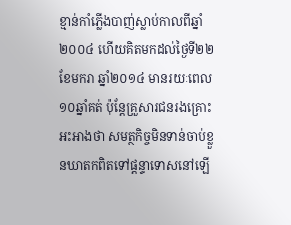ខ្មាន់កាំភ្លើងបាញ់ស្លាប់កាលពីឆ្នាំ២០០៤ ហើយគិតមកដល់ថ្ងៃទី២២ ខែមករា ឆ្នាំ២០១៤ មានរយៈពេល ១០ឆ្នាំគត់ ប៉ុន្តែគ្រួសារជនរងគ្រោះអះអាងថា សមត្ថកិច្ចមិនទាន់ចាប់ខ្លួនឃាតកពិតទៅផ្ដន្ទាទោសនៅឡើ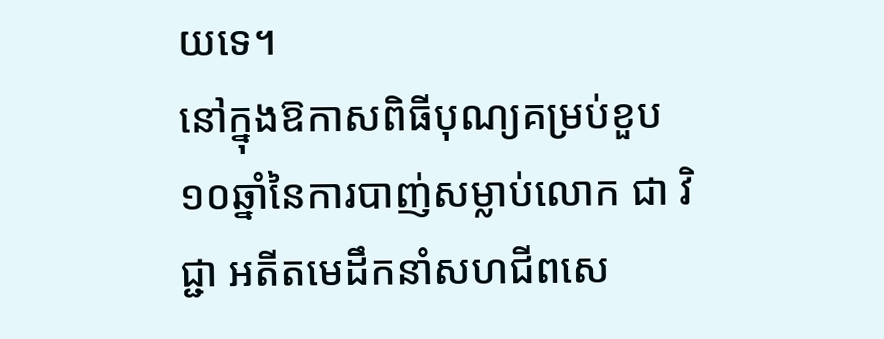យទេ។
នៅក្នុងឱកាសពិធីបុណ្យគម្រប់ខួប ១០ឆ្នាំនៃការបាញ់សម្លាប់លោក ជា វិជ្ជា អតីតមេដឹកនាំសហជីពសេ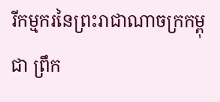រីកម្មករនៃព្រះរាជាណាចក្រកម្ពុជា ព្រឹក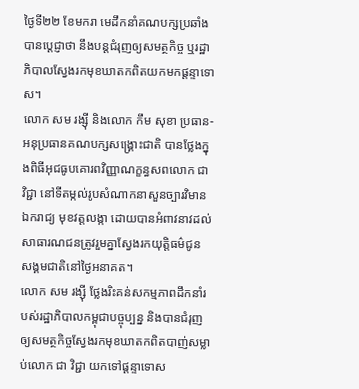ថ្ងៃទី២២ ខែមករា មេដឹកនាំគណបក្សប្រឆាំងបានប្ដេជ្ញាថា នឹងបន្តជំរុញឲ្យសមត្ថកិច្ច ឬរដ្ឋាភិបាលស្វែងរកមុខឃាតកពិតយកមកផ្ដន្ទាទោស។
លោក សម រង្ស៊ី និងលោក កឹម សុខា ប្រធាន-អនុប្រធានគណបក្សសង្គ្រោះជាតិ បានថ្លែងក្នុងពិធីអុជធូបគោរពវិញ្ញាណក្ខន្ធសពលោក ជា វិជ្ជា នៅទីតម្កល់រូបសំណាកនាសួនច្បារវិមានឯករាជ្យ មុខវត្តលង្កា ដោយបានអំពាវនាវដល់សាធារណជនត្រូវរួមគ្នាស្វែងរកយុត្តិធម៌ជូន សង្គមជាតិនៅថ្ងៃអនាគត។
លោក សម រង្ស៊ី ថ្លែងរិះគន់សកម្មភាពដឹកនាំរបស់រដ្ឋាភិបាលកម្ពុជាបច្ចុប្បន្ន និងបានជំរុញឲ្យសមត្ថកិច្ចស្វែងរកមុខឃាតកពិតបាញ់សម្លាប់លោក ជា វិជ្ជា យកទៅផ្ដន្ទាទោស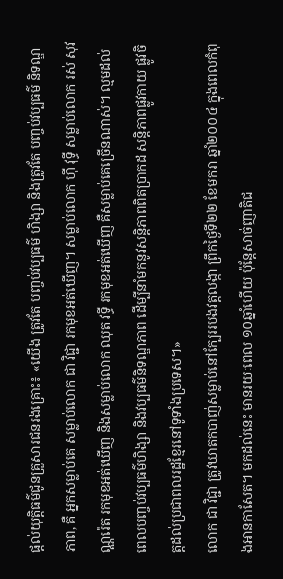ផ្តល់យុត្តិធម៌ជូនគ្រួសារជនរងគ្រោះ៖ «យើង ត្រូវតែ បញ្ចប់វប្បធម៌ ហិង្សា និងត្រូវតែ បញ្ចប់វប្បធម៌ និទណ្ឌភាព, គឺ អ្នកសម្លាប់គេ សម្លាប់លោក ជា វិជ្ជា រកមុខអត់ឃើញ។ សម្លាប់លោក ហ៊ី វុទ្ធី សម្លាប់លោក រស់ សុវណ្ណរ៉េត រកមុខអត់ឃើញ និងសម្លាប់លោក ឈុត វទ្ធី រកមុខអត់ឃើញ គឺសម្លាប់គេច្រើនណាស់។ ល្មមដល់ពេលបញ្ចប់វប្បធម៌ហិង្សា និងវប្បធម៌និទណ្ឌភាព ដើម្បីនាំមកនូវសន្តិភាពពិតប្រាកដ សន្តិភាពផ្លូវកាយ ផ្លូវចិត្តដល់ប្រជាពលរដ្ឋខ្មែរនៅទូទាំងប្រទេស។»
លោក ជា វិជ្ជា ត្រូវឃាតកបាញ់សម្លាប់នៅក្បែររបងវត្តលង្កា ព្រឹកថ្ងៃទី២២ ខែមករា ឆ្នាំ២០០៤ ក្នុងពេលកំពុងអានកាសែត។ មកដល់នេះ មានរយៈពេល ១០ឆ្នាំហើយ ប៉ុន្តែសាច់ញាតិជ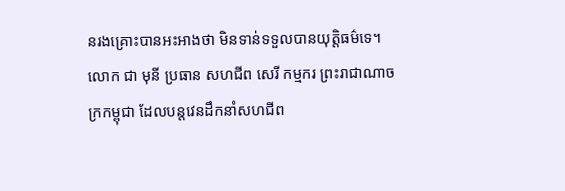នរងគ្រោះបានអះអាងថា មិនទាន់ទទួលបានយុត្តិធម៌ទេ។
លោក ជា មុនី ប្រធាន សហជីព សេរី កម្មករ ព្រះរាជាណាចក្រកម្ពុជា ដែលបន្តវេនដឹកនាំសហជីព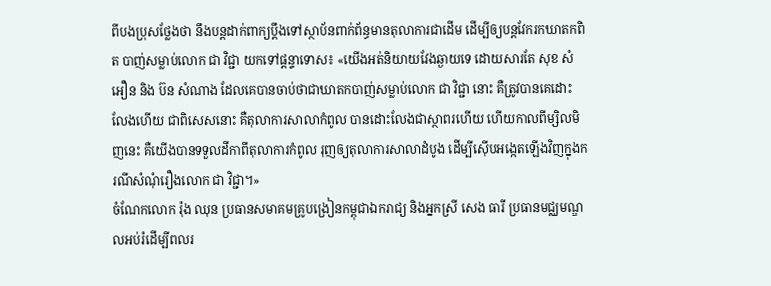ពីបងប្រុសថ្លែងថា នឹងបន្តដាក់ពាក្យប្ដឹងទៅស្ថាប័នពាក់ព័ន្ធមានតុលាការជាដើម ដើម្បីឲ្យបន្តវែករកឃាតកពិត បាញ់សម្លាប់លោក ជា វិជ្ជា យកទៅផ្ដន្ទាទោស៖ «យើងអត់និយាយវែងឆ្ងាយទេ ដោយសារតែ សុខ សំអឿន និង ប៊ន សំណាង ដែលគេបានចាប់ថាជាឃាតកបាញ់សម្លាប់លោក ជា វិជ្ជា នោះ គឺត្រូវបានគេដោះលែងហើយ ជាពិសេសនោះ គឺតុលាការសាលាកំពូល បានដោះលែងជាស្ថាពរហើយ ហើយកាលពីម្សិលមិញនេះ គឺយើងបានទទួលដីកាពីតុលាការកំពូល រុញឲ្យតុលាការសាលាដំបូង ដើម្បីស៊ើបអង្កេតឡើងវិញក្នុងករណីសំណុំរឿងលោក ជា វិជ្ជា។»
ចំណែកលោក រ៉ុង ឈុន ប្រធានសមាគមគ្រូបង្រៀនកម្ពុជាឯករាជ្យ និងអ្នកស្រី សេង ធារី ប្រធានមជ្ឈមណ្ឌលអប់រំដើម្បីពលរ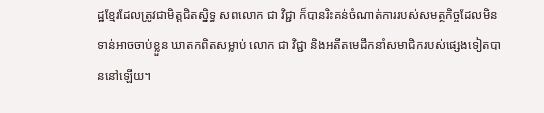ដ្ឋខ្មែរដែលត្រូវជាមិត្តជិតស្និទ្ធ សពលោក ជា វិជ្ជា ក៏បានរិះគន់ចំណាត់ការរបស់សមត្ថកិច្ចដែលមិនទាន់អាចចាប់ខ្លួន ឃាតកពិតសម្លាប់ លោក ជា វិជ្ជា និងអតីតមេដឹកនាំសមាជិករបស់ផ្សេងទៀតបាននៅឡើយ។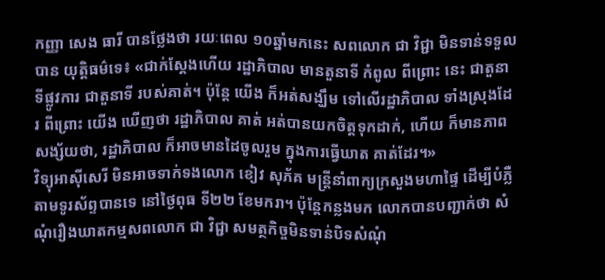កញ្ញា សេង ធារី បានថ្លែងថា រយៈពេល ១០ឆ្នាំមកនេះ សពលោក ជា វិជ្ជា មិនទាន់ទទួលបាន យុត្តិធម៌ទេ៖ «ជាក់ស្ដែងហើយ រដ្ឋាភិបាល មានតួនាទី កំពូល ពីព្រោះ នេះ ជាតួនាទីផ្លូវការ ជាតួនាទី របស់គាត់។ ប៉ុន្តែ យើង ក៏អត់សង្ឃឹម ទៅលើរដ្ឋាភិបាល ទាំងស្រុងដែរ ពីព្រោះ យើង ឃើញថា រដ្ឋាភិបាល គាត់ អត់បានយកចិត្តទុកដាក់, ហើយ ក៏មានភាព សង្ស័យថា, រដ្ឋាភិបាល ក៏អាចមានដៃចូលរួម ក្នុងការធ្វើឃាត គាត់ដែរ។»
វិទ្យុអាស៊ីសេរី មិនអាចទាក់ទងលោក ខៀវ សុភ័គ មន្ត្រីនាំពាក្យក្រសួងមហាផ្ទៃ ដើម្បីបំភ្លឺតាមទូរស័ព្ទបានទេ នៅថ្ងៃពុធ ទី២២ ខែមករា។ ប៉ុន្តែកន្លងមក លោកបានបញ្ជាក់ថា សំណុំរឿងឃាតកម្មសពលោក ជា វិជ្ជា សមត្ថកិច្ចមិនទាន់បិទសំណុំ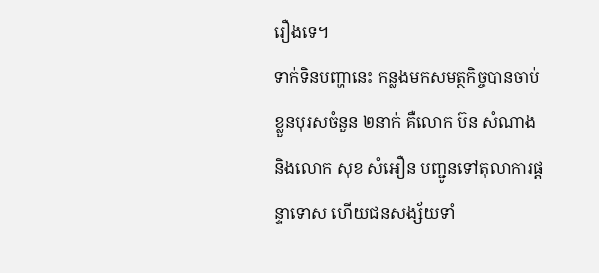រឿងទេ។
ទាក់ទិនបញ្ហានេះ កន្លងមកសមត្ថកិច្ចបានចាប់ខ្លួនបុរសចំនួន ២នាក់ គឺលោក ប៊ន សំណាង និងលោក សុខ សំអឿន បញ្ជូនទៅតុលាការផ្ដន្ទាទោស ហើយជនសង្ស័យទាំ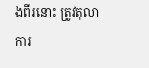ងពីរនោះ ត្រូវតុលាការ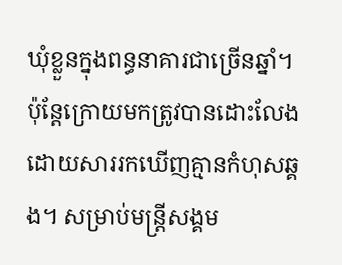ឃុំខ្លួនក្នុងពន្ធនាគារជាច្រើនឆ្នាំ។ ប៉ុន្តែក្រោយមកត្រូវបានដោះលែងដោយសាររកឃើញគ្មានកំហុសឆ្គង។ សម្រាប់មន្ត្រីសង្គម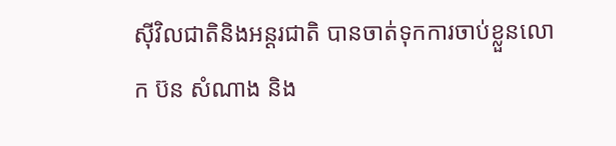ស៊ីវិលជាតិនិងអន្តរជាតិ បានចាត់ទុកការចាប់ខ្លួនលោក ប៊ន សំណាង និង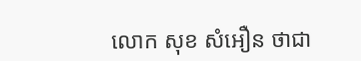លោក សុខ សំអឿន ថាជា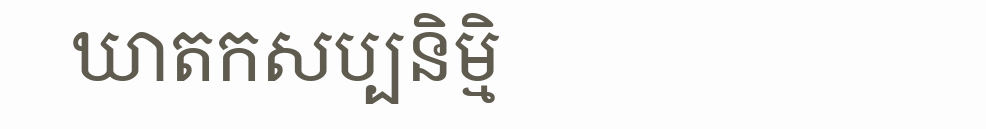ឃាតកសប្បនិម្មិ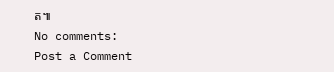ត៕
No comments:
Post a Comment